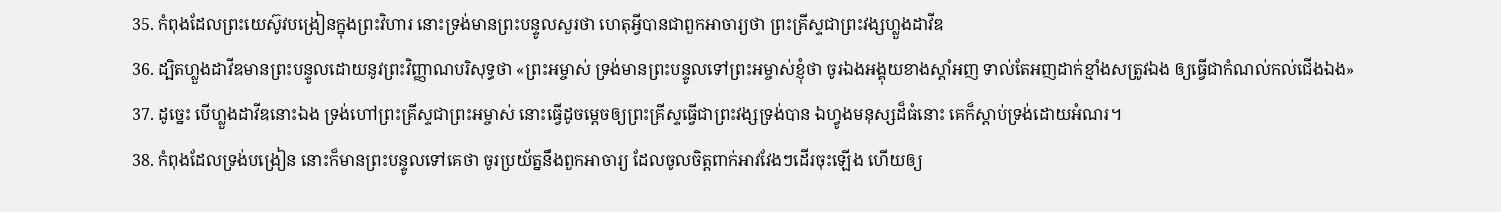35. កំពុងដែលព្រះយេស៊ូវបង្រៀនក្នុងព្រះវិហារ នោះទ្រង់មានព្រះបន្ទូលសួរថា ហេតុអ្វីបានជាពួកអាចារ្យថា ព្រះគ្រីស្ទជាព្រះវង្សហ្លួងដាវីឌ
36. ដ្បិតហ្លួងដាវីឌមានព្រះបន្ទូលដោយនូវព្រះវិញ្ញាណបរិសុទ្ធថា «ព្រះអម្ចាស់ ទ្រង់មានព្រះបន្ទូលទៅព្រះអម្ចាស់ខ្ញុំថា ចូរឯងអង្គុយខាងស្តាំអញ ទាល់តែអញដាក់ខ្មាំងសត្រូវឯង ឲ្យធ្វើជាកំណល់កល់ជើងឯង»
37. ដូច្នេះ បើហ្លួងដាវីឌនោះឯង ទ្រង់ហៅព្រះគ្រីស្ទជាព្រះអម្ចាស់ នោះធ្វើដូចមេ្ដចឲ្យព្រះគ្រីស្ទធ្វើជាព្រះវង្សទ្រង់បាន ឯហ្វូងមនុស្សដ៏ធំនោះ គេក៏ស្តាប់ទ្រង់ដោយអំណរ។
38. កំពុងដែលទ្រង់បង្រៀន នោះក៏មានព្រះបន្ទូលទៅគេថា ចូរប្រយ័ត្ននឹងពួកអាចារ្យ ដែលចូលចិត្តពាក់អាវវែងៗដើរចុះឡើង ហើយឲ្យ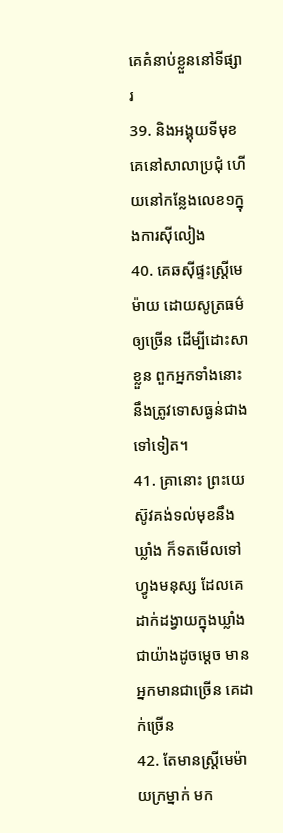គេគំនាប់ខ្លួននៅទីផ្សារ
39. និងអង្គុយទីមុខគេនៅសាលាប្រជុំ ហើយនៅកន្លែងលេខ១ក្នុងការស៊ីលៀង
40. គេឆស៊ីផ្ទះស្ត្រីមេម៉ាយ ដោយសូត្រធម៌ឲ្យច្រើន ដើម្បីដោះសាខ្លួន ពួកអ្នកទាំងនោះនឹងត្រូវទោសធ្ងន់ជាងទៅទៀត។
41. គ្រានោះ ព្រះយេស៊ូវគង់ទល់មុខនឹងឃ្លាំង ក៏ទតមើលទៅហ្វូងមនុស្ស ដែលគេដាក់ដង្វាយក្នុងឃ្លាំងជាយ៉ាងដូចមេ្ដច មានអ្នកមានជាច្រើន គេដាក់ច្រើន
42. តែមានស្ត្រីមេម៉ាយក្រម្នាក់ មក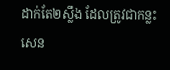ដាក់តែ២ស្លឹង ដែលត្រូវជាកន្លះសេន